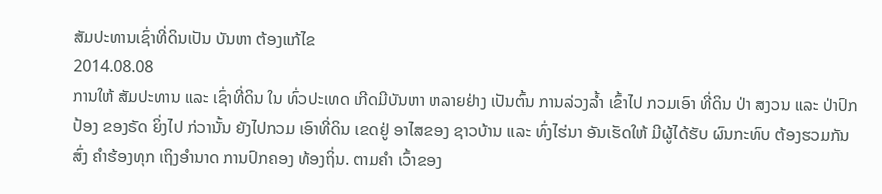ສັມປະທານເຊົ່າທີ່ດິນເປັນ ບັນຫາ ຕ້ອງແກ້ໄຂ
2014.08.08
ການໃຫ້ ສັມປະທານ ແລະ ເຊົ່າທີ່ດິນ ໃນ ທົ່ວປະເທດ ເກີດມີບັນຫາ ຫລາຍຢ່າງ ເປັນຕົ້ນ ການລ່ວງລໍ້າ ເຂົ້າໄປ ກວມເອົາ ທີ່ດິນ ປ່າ ສງວນ ແລະ ປ່າປົກປ້ອງ ຂອງຣັດ ຍິ່ງໄປ ກ່ວານັ້ນ ຍັງໄປກວມ ເອົາທີ່ດິນ ເຂດຢູ່ ອາໄສຂອງ ຊາວບ້ານ ແລະ ທົ່ງໄຮ່ນາ ອັນເຮັດໃຫ້ ມີຜູ້ໄດ້ຮັບ ຜົນກະທົບ ຕ້ອງຮວມກັນ ສົ່ງ ຄໍາຮ້ອງທຸກ ເຖິງອໍານາດ ການປົກຄອງ ທ້ອງຖິ່ນ. ຕາມຄໍາ ເວົ້າຂອງ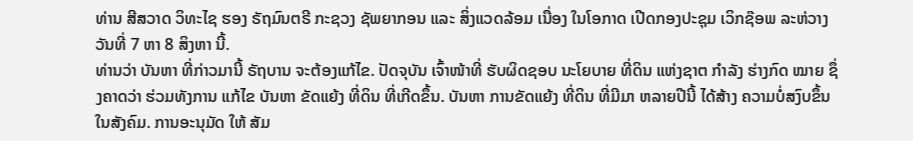ທ່ານ ສີສວາດ ວິທະໄຊ ຮອງ ຣັຖມົນຕຣີ ກະຊວງ ຊັພຍາກອນ ແລະ ສິ່ງແວດລ້ອມ ເນື່ອງ ໃນໂອກາດ ເປີດກອງປະຊຸມ ເວິກຊ໊ອພ ລະຫ່ວາງ ວັນທີ່ 7 ຫາ 8 ສິງຫາ ນີ້.
ທ່ານວ່າ ບັນຫາ ທີ່ກ່າວມານີ້ ຣັຖບານ ຈະຕ້ອງແກ້ໄຂ. ປັດຈຸບັນ ເຈົ້າໜ້າທີ່ ຮັບຜິດຊອບ ນະໂຍບາຍ ທີ່ດິນ ແຫ່ງຊາຕ ກໍາລັງ ຮ່າງກົດ ໝາຍ ຊຶ່ງຄາດວ່າ ຮ່ວມທັງການ ແກ້ໄຂ ບັນຫາ ຂັດແຍ້ງ ທີ່ດິນ ທີ່ເກີດຂຶ້ນ. ບັນຫາ ການຂັດແຍ້ງ ທີ່ດິນ ທີ່ມີມາ ຫລາຍປີນີ້ ໄດ້ສ້າງ ຄວາມບໍ່ສງົບຂຶ້ນ ໃນສັງຄົມ. ການອະນຸມັດ ໃຫ້ ສັມ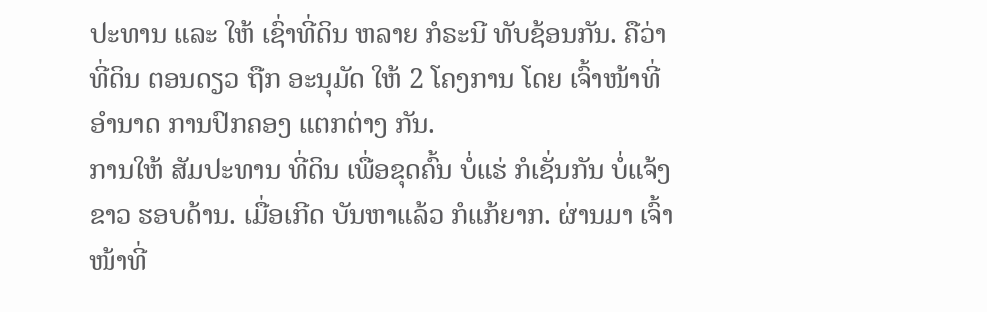ປະທານ ແລະ ໃຫ້ ເຊົ່າທີ່ດິນ ຫລາຍ ກໍຣະນີ ທັບຊ້ອນກັນ. ຄືວ່າ ທີ່ດິນ ຕອນດຽວ ຖືກ ອະນຸມັດ ໃຫ້ 2 ໂຄງການ ໂດຍ ເຈົ້າໜ້າທີ່ ອໍານາດ ການປົກຄອງ ແຕກຕ່າງ ກັນ.
ການໃຫ້ ສັມປະທານ ທີ່ດິນ ເພື່ອຂຸດຄົ້ນ ບໍ່ແຮ່ ກໍເຊັ່ນກັນ ບໍ່ແຈ້ງຂາວ ຮອບດ້ານ. ເມື່ອເກີດ ບັນຫາແລ້ວ ກໍແກ້ຍາກ. ຜ່ານມາ ເຈົ້າໜ້າທີ່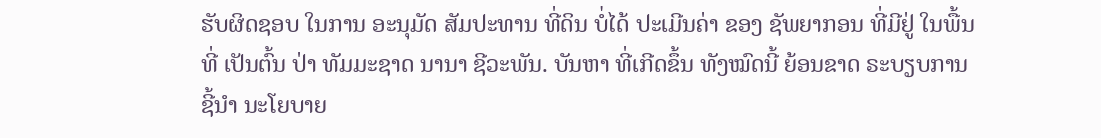ຮັບຜິດຊອບ ໃນການ ອະນຸມັດ ສັມປະທານ ທີ່ດິນ ບໍ່ໄດ້ ປະເມີນຄ່າ ຂອງ ຊັພຍາກອນ ທີ່ມີຢູ່ ໃນພື້ນທີ່ ເປັນຕົ້ນ ປ່າ ທັມມະຊາດ ນານາ ຊີວະພັນ. ບັນຫາ ທີ່ເກີດຂຶ້ນ ທັງໝົດນີ້ ຍ້ອນຂາດ ຣະບຽບການ ຊີ້ນໍາ ນະໂຍບາຍ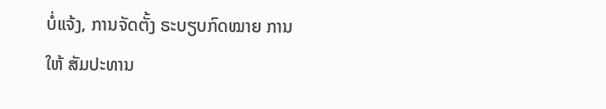ບໍ່ແຈ້ງ, ການຈັດຕັ້ງ ຣະບຽບກົດໝາຍ ການໃຫ້ ສັມປະທານ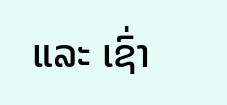ແລະ ເຊົ່າ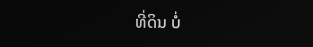ທີ່ດິນ ບໍ່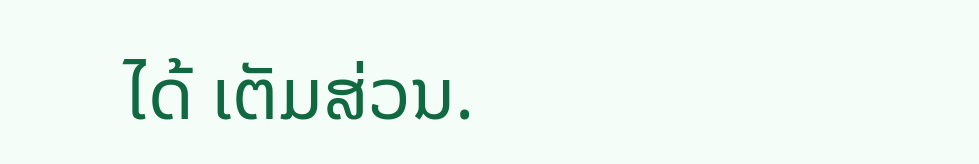ໄດ້ ເຕັມສ່ວນ.